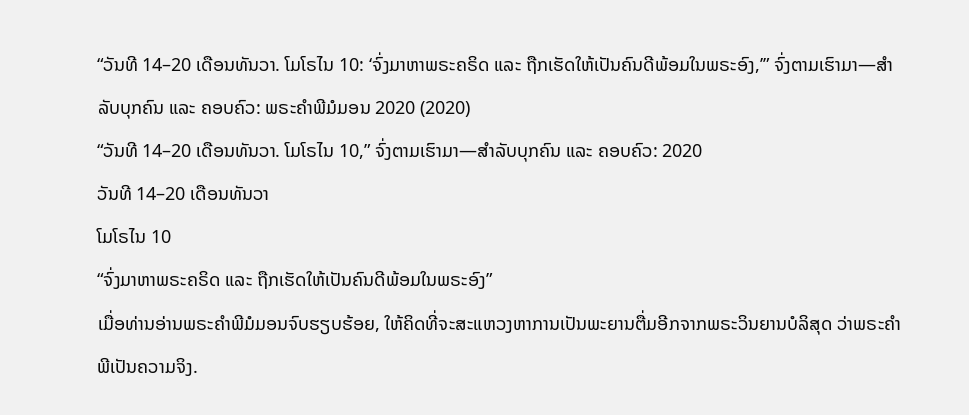“ວັນທີ 14–20 ເດືອນທັນວາ. ໂມໂຣໄນ 10: ‘ຈົ່ງມາຫາພຣະຄຣິດ ແລະ ຖືກເຮັດໃຫ້ເປັນຄົນດີພ້ອມໃນພຣະອົງ,’” ຈົ່ງຕາມເຮົາມາ—ສຳລັບບຸກຄົນ ແລະ ຄອບຄົວ: ພຣະຄຳພີມໍມອນ 2020 (2020)
“ວັນທີ 14–20 ເດືອນທັນວາ. ໂມໂຣໄນ 10,” ຈົ່ງຕາມເຮົາມາ—ສຳລັບບຸກຄົນ ແລະ ຄອບຄົວ: 2020
ວັນທີ 14–20 ເດືອນທັນວາ
ໂມໂຣໄນ 10
“ຈົ່ງມາຫາພຣະຄຣິດ ແລະ ຖືກເຮັດໃຫ້ເປັນຄົນດີພ້ອມໃນພຣະອົງ”
ເມື່ອທ່ານອ່ານພຣະຄຳພີມໍມອນຈົບຮຽບຮ້ອຍ, ໃຫ້ຄິດທີ່ຈະສະແຫວງຫາການເປັນພະຍານຕື່ມອີກຈາກພຣະວິນຍານບໍລິສຸດ ວ່າພຣະຄຳພີເປັນຄວາມຈິງ.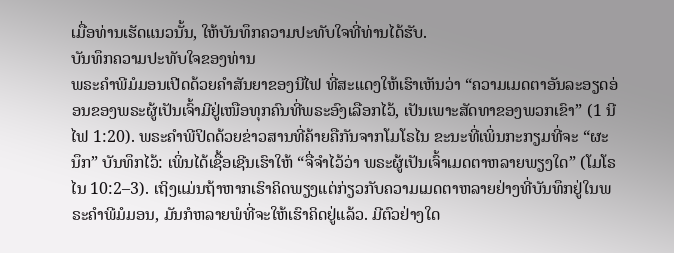ເມື່ອທ່ານເຮັດແນວນັ້ນ, ໃຫ້ບັນທຶກຄວາມປະທັບໃຈທີ່ທ່ານໄດ້ຮັບ.
ບັນທຶກຄວາມປະທັບໃຈຂອງທ່ານ
ພຣະຄຳພີມໍມອນເປີດດ້ວຍຄຳສັນຍາຂອງນີໄຟ ທີ່ສະແດງໃຫ້ເຮົາເຫັນວ່າ “ຄວາມເມດຕາອັນລະອຽດອ່ອນຂອງພຣະຜູ້ເປັນເຈົ້າມີຢູ່ເໜືອທຸກຄົນທີ່ພຣະອົງເລືອກໄວ້, ເປັນເພາະສັດທາຂອງພວກເຂົາ” (1 ນີໄຟ 1:20). ພຣະຄຳພີປິດດ້ວຍຂ່າວສານທີ່ຄ້າຍຄືກັນຈາກໂມໂຣໄນ ຂະນະທີ່ເພິ່ນກະກຽມທີ່ຈະ “ຜະນຶກ” ບັນທຶກໄວ້: ເພິ່ນໄດ້ເຊື້ອເຊີນເຮົາໃຫ້ “ຈື່ຈຳໄວ້ວ່າ ພຣະຜູ້ເປັນເຈົ້າເມດຕາຫລາຍພຽງໃດ” (ໂມໂຣໄນ 10:2–3). ເຖິງແມ່ນຖ້າຫາກເຮົາຄິດພຽງແຕ່ກ່ຽວກັບຄວາມເມດຕາຫລາຍຢ່າງທີ່ບັນທຶກຢູ່ໃນພຣະຄຳພີມໍມອນ, ມັນກໍຫລາຍພໍທີ່ຈະໃຫ້ເຮົາຄິດຢູ່ແລ້ວ. ມີຕົວຢ່າງໃດ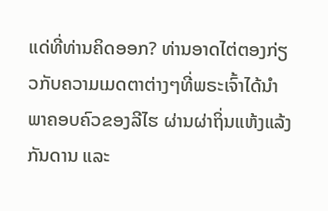ແດ່ທີ່ທ່ານຄິດອອກ? ທ່ານອາດໄຕ່ຕອງກ່ຽວກັບຄວາມເມດຕາຕ່າງໆທີ່ພຣະເຈົ້າໄດ້ນຳພາຄອບຄົວຂອງລີໄຮ ຜ່ານຜ່າຖິ່ນແຫ້ງແລ້ງກັນດານ ແລະ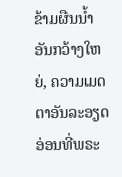ຂ້າມຜືນນ້ຳອັນກວ້າງໃຫຍ່, ຄວາມເມດຕາອັນລະອຽດອ່ອນທີ່ພຣະ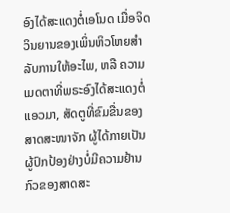ອົງໄດ້ສະແດງຕໍ່ເອໂນດ ເມື່ອຈິດວິນຍານຂອງເພິ່ນຫິວໂຫຍສຳລັບການໃຫ້ອະໄພ, ຫລື ຄວາມເມດຕາທີ່ພຣະອົງໄດ້ສະແດງຕໍ່ແອວມາ, ສັດຕູທີ່ຂົມຂື່ນຂອງສາດສະໜາຈັກ ຜູ້ໄດ້ກາຍເປັນຜູ້ປົກປ້ອງຢ່າງບໍ່ມີຄວາມຢ້ານກົວຂອງສາດສະ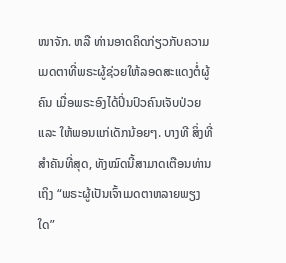ໜາຈັກ. ຫລື ທ່ານອາດຄິດກ່ຽວກັບຄວາມເມດຕາທີ່ພຣະຜູ້ຊ່ວຍໃຫ້ລອດສະແດງຕໍ່ຜູ້ຄົນ ເມື່ອພຣະອົງໄດ້ປິ່ນປົວຄົນເຈັບປ່ວຍ ແລະ ໃຫ້ພອນແກ່ເດັກນ້ອຍໆ. ບາງທີ ສິ່ງທີ່ສຳຄັນທີ່ສຸດ, ທັງໝົດນີ້ສາມາດເຕືອນທ່ານເຖິງ “ພຣະຜູ້ເປັນເຈົ້າເມດຕາຫລາຍພຽງໃດ”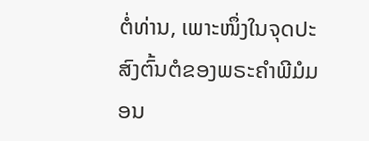ຕໍ່ທ່ານ, ເພາະໜຶ່ງໃນຈຸດປະສົງຕົ້ນຕໍຂອງພຣະຄຳພີມໍມອນ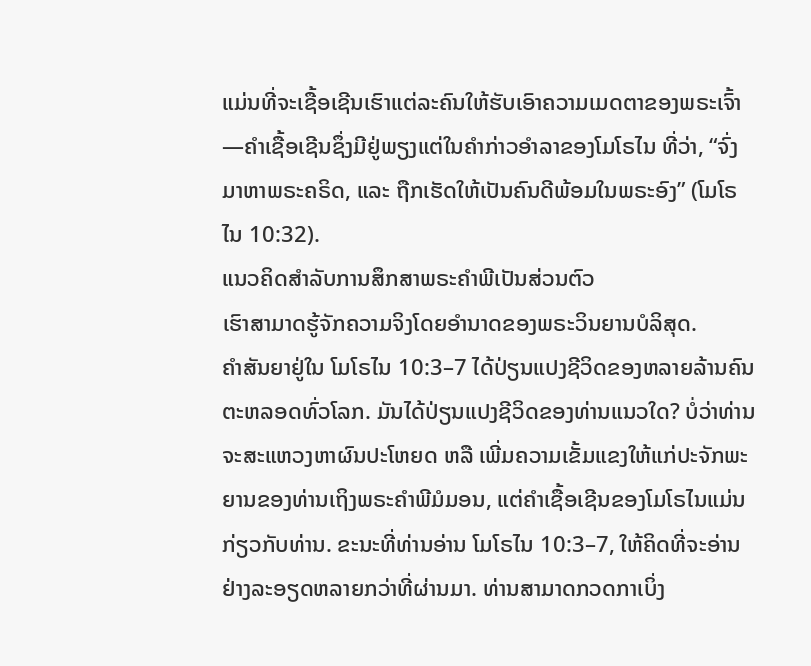ແມ່ນທີ່ຈະເຊື້ອເຊີນເຮົາແຕ່ລະຄົນໃຫ້ຮັບເອົາຄວາມເມດຕາຂອງພຣະເຈົ້າ—ຄຳເຊື້ອເຊີນຊຶ່ງມີຢູ່ພຽງແຕ່ໃນຄຳກ່າວອຳລາຂອງໂມໂຣໄນ ທີ່ວ່າ, “ຈົ່ງມາຫາພຣະຄຣິດ, ແລະ ຖືກເຮັດໃຫ້ເປັນຄົນດີພ້ອມໃນພຣະອົງ” (ໂມໂຣໄນ 10:32).
ແນວຄິດສຳລັບການສຶກສາພຣະຄຳພີເປັນສ່ວນຕົວ
ເຮົາສາມາດຮູ້ຈັກຄວາມຈິງໂດຍອຳນາດຂອງພຣະວິນຍານບໍລິສຸດ.
ຄຳສັນຍາຢູ່ໃນ ໂມໂຣໄນ 10:3–7 ໄດ້ປ່ຽນແປງຊີວິດຂອງຫລາຍລ້ານຄົນຕະຫລອດທົ່ວໂລກ. ມັນໄດ້ປ່ຽນແປງຊີວິດຂອງທ່ານແນວໃດ? ບໍ່ວ່າທ່ານຈະສະແຫວງຫາຜົນປະໂຫຍດ ຫລື ເພີ່ມຄວາມເຂັ້ມແຂງໃຫ້ແກ່ປະຈັກພະຍານຂອງທ່ານເຖິງພຣະຄຳພີມໍມອນ, ແຕ່ຄຳເຊື້ອເຊີນຂອງໂມໂຣໄນແມ່ນກ່ຽວກັບທ່ານ. ຂະນະທີ່ທ່ານອ່ານ ໂມໂຣໄນ 10:3–7, ໃຫ້ຄິດທີ່ຈະອ່ານຢ່າງລະອຽດຫລາຍກວ່າທີ່ຜ່ານມາ. ທ່ານສາມາດກວດກາເບິ່ງ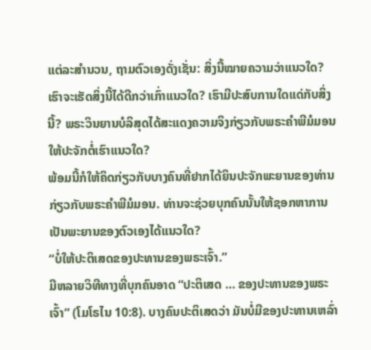ແຕ່ລະສຳນວນ, ຖາມຕົວເອງດັ່ງເຊັ່ນ: ສິ່ງນີ້ໝາຍຄວາມວ່າແນວໃດ? ເຮົາຈະເຮັດສິ່ງນີ້ໄດ້ດີກວ່າເກົ່າແນວໃດ? ເຮົາມີປະສົບການໃດແດ່ກັບສິ່ງນີ້? ພຣະວິນຍານບໍລິສຸດໄດ້ສະແດງຄວາມຈິງກ່ຽວກັບພຣະຄຳພີມໍມອນໃຫ້ປະຈັກຕໍ່ເຮົາແນວໃດ?
ພ້ອມນີ້ກໍໃຫ້ຄິດກ່ຽວກັບບາງຄົນທີ່ຢາກໄດ້ຍິນປະຈັກພະຍານຂອງທ່ານກ່ຽວກັບພຣະຄຳພີມໍມອນ. ທ່ານຈະຊ່ວຍບຸກຄົນນັ້ນໃຫ້ຊອກຫາການເປັນພະຍານຂອງຕົວເອງໄດ້ແນວໃດ?
“ບໍ່ໃຫ້ປະຕິເສດຂອງປະທານຂອງພຣະເຈົ້າ.”
ມີຫລາຍວິທີທາງທີ່ບຸກຄົນອາດ “ປະຕິເສດ … ຂອງປະທານຂອງພຣະເຈົ້າ” (ໂມໂຣໄນ 10:8). ບາງຄົນປະຕິເສດວ່າ ມັນບໍ່ມີຂອງປະທານເຫລົ່າ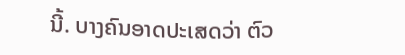ນີ້. ບາງຄົນອາດປະເສດວ່າ ຕົວ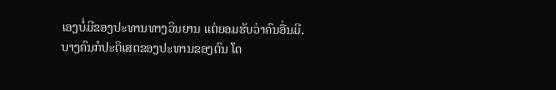ເອງບໍ່ມີຂອງປະທານທາງວິນຍານ ແຕ່ຍອມຮັບວ່າຄົນອື່ນມີ. ບາງຄົນກໍປະຕິເສດຂອງປະທານຂອງຕົນ ໂດ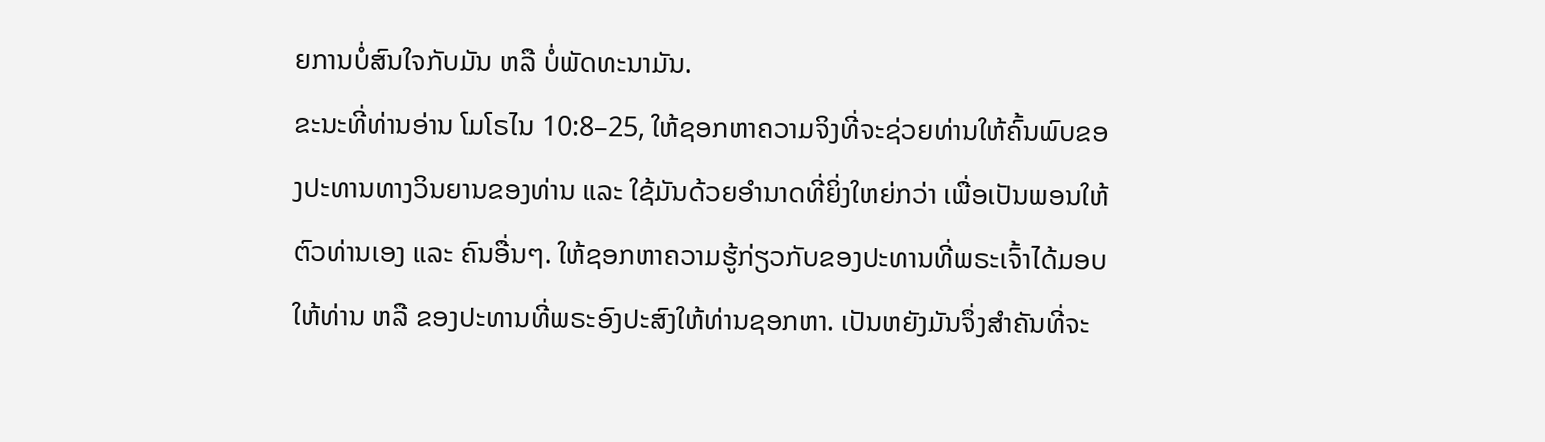ຍການບໍ່ສົນໃຈກັບມັນ ຫລື ບໍ່ພັດທະນາມັນ.
ຂະນະທີ່ທ່ານອ່ານ ໂມໂຣໄນ 10:8–25, ໃຫ້ຊອກຫາຄວາມຈິງທີ່ຈະຊ່ວຍທ່ານໃຫ້ຄົ້ນພົບຂອງປະທານທາງວິນຍານຂອງທ່ານ ແລະ ໃຊ້ມັນດ້ວຍອຳນາດທີ່ຍິ່ງໃຫຍ່ກວ່າ ເພື່ອເປັນພອນໃຫ້ຕົວທ່ານເອງ ແລະ ຄົນອື່ນໆ. ໃຫ້ຊອກຫາຄວາມຮູ້ກ່ຽວກັບຂອງປະທານທີ່ພຣະເຈົ້າໄດ້ມອບໃຫ້ທ່ານ ຫລື ຂອງປະທານທີ່ພຣະອົງປະສົງໃຫ້ທ່ານຊອກຫາ. ເປັນຫຍັງມັນຈຶ່ງສຳຄັນທີ່ຈະ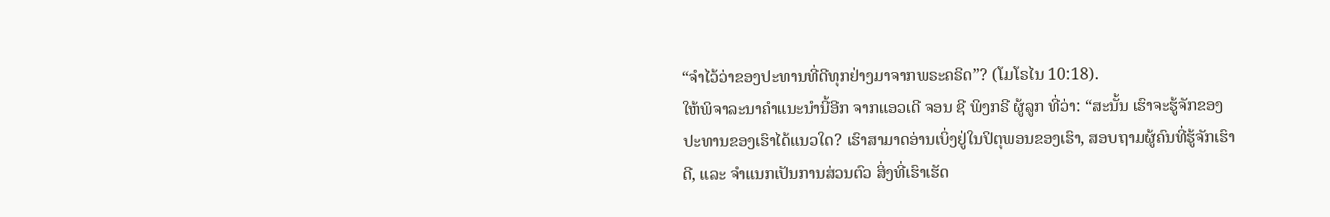“ຈຳໄວ້ວ່າຂອງປະທານທີ່ດີທຸກຢ່າງມາຈາກພຣະຄຣິດ”? (ໂມໂຣໄນ 10:18).
ໃຫ້ພິຈາລະນາຄຳແນະນຳນີ້ອີກ ຈາກແອວເດີ ຈອນ ຊີ ພິງກຣີ ຜູ້ລູກ ທີ່ວ່າ: “ສະນັ້ນ ເຮົາຈະຮູ້ຈັກຂອງປະທານຂອງເຮົາໄດ້ແນວໃດ? ເຮົາສາມາດອ່ານເບິ່ງຢູ່ໃນປິຕຸພອນຂອງເຮົາ, ສອບຖາມຜູ້ຄົນທີ່ຮູ້ຈັກເຮົາດີ, ແລະ ຈຳແນກເປັນການສ່ວນຕົວ ສິ່ງທີ່ເຮົາເຮັດ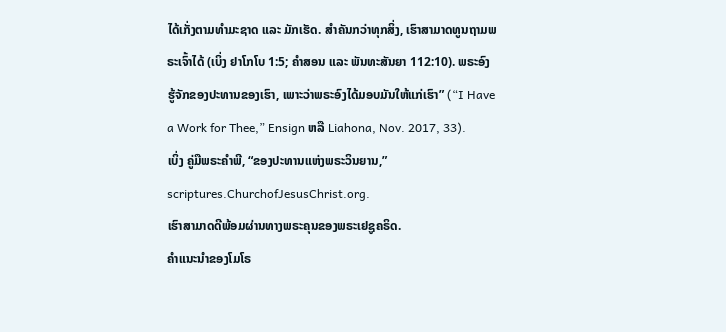ໄດ້ເກັ່ງຕາມທຳມະຊາດ ແລະ ມັກເຮັດ. ສຳຄັນກວ່າທຸກສິ່ງ, ເຮົາສາມາດທູນຖາມພຣະເຈົ້າໄດ້ (ເບິ່ງ ຢາໂກໂບ 1:5; ຄຳສອນ ແລະ ພັນທະສັນຍາ 112:10). ພຣະອົງຮູ້ຈັກຂອງປະທານຂອງເຮົາ, ເພາະວ່າພຣະອົງໄດ້ມອບມັນໃຫ້ແກ່ເຮົາ” (“I Have a Work for Thee,” Ensign ຫລື Liahona, Nov. 2017, 33).
ເບິ່ງ ຄູ່ມືພຣະຄຳພີ, “ຂອງປະທານແຫ່ງພຣະວິນຍານ,” scriptures.ChurchofJesusChrist.org.
ເຮົາສາມາດດີພ້ອມຜ່ານທາງພຣະຄຸນຂອງພຣະເຢຊູຄຣິດ.
ຄຳແນະນຳຂອງໂມໂຣ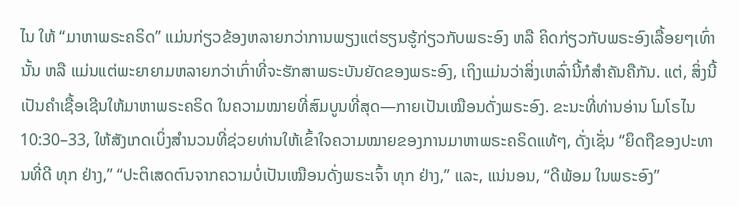ໄນ ໃຫ້ “ມາຫາພຣະຄຣິດ” ແມ່ນກ່ຽວຂ້ອງຫລາຍກວ່າການພຽງແຕ່ຮຽນຮູ້ກ່ຽວກັບພຣະອົງ ຫລື ຄິດກ່ຽວກັບພຣະອົງເລື້ອຍໆເທົ່ານັ້ນ ຫລື ແມ່ນແຕ່ພະຍາຍາມຫລາຍກວ່າເກົ່າທີ່ຈະຮັກສາພຣະບັນຍັດຂອງພຣະອົງ, ເຖິງແມ່ນວ່າສິ່ງເຫລົ່ານີ້ກໍສຳຄັນຄືກັນ. ແຕ່, ສິ່ງນີ້ເປັນຄຳເຊື້ອເຊີນໃຫ້ມາຫາພຣະຄຣິດ ໃນຄວາມໝາຍທີ່ສົມບູນທີ່ສຸດ—ກາຍເປັນເໝືອນດັ່ງພຣະອົງ. ຂະນະທີ່ທ່ານອ່ານ ໂມໂຣໄນ 10:30–33, ໃຫ້ສັງເກດເບິ່ງສຳນວນທີ່ຊ່ວຍທ່ານໃຫ້ເຂົ້າໃຈຄວາມໝາຍຂອງການມາຫາພຣະຄຣິດແທ້ໆ, ດັ່ງເຊັ່ນ “ຍຶດຖືຂອງປະທານທີ່ດີ ທຸກ ຢ່າງ,” “ປະຕິເສດຕົນຈາກຄວາມບໍ່ເປັນເໝືອນດັ່ງພຣະເຈົ້າ ທຸກ ຢ່າງ,” ແລະ, ແນ່ນອນ, “ດີພ້ອມ ໃນພຣະອົງ”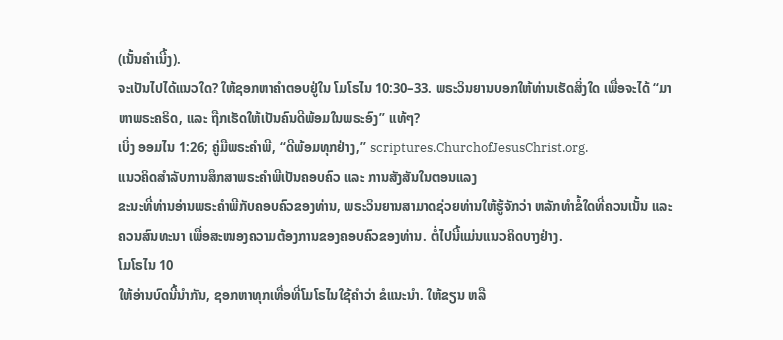(ເນັ້ນຄຳເນີ້ງ).
ຈະເປັນໄປໄດ້ແນວໃດ? ໃຫ້ຊອກຫາຄຳຕອບຢູ່ໃນ ໂມໂຣໄນ 10:30–33. ພຣະວິນຍານບອກໃຫ້ທ່ານເຮັດສິ່ງໃດ ເພື່ອຈະໄດ້ “ມາຫາພຣະຄຣິດ, ແລະ ຖືກເຮັດໃຫ້ເປັນຄົນດີພ້ອມໃນພຣະອົງ” ແທ້ໆ?
ເບິ່ງ ອອມໄນ 1:26; ຄູ່ມືພຣະຄຳພີ, “ດີພ້ອມທຸກຢ່າງ,” scriptures.ChurchofJesusChrist.org.
ແນວຄິດສຳລັບການສຶກສາພຣະຄຳພີເປັນຄອບຄົວ ແລະ ການສັງສັນໃນຕອນແລງ
ຂະນະທີ່ທ່ານອ່ານພຣະຄຳພີກັບຄອບຄົວຂອງທ່ານ, ພຣະວິນຍານສາມາດຊ່ວຍທ່ານໃຫ້ຮູ້ຈັກວ່າ ຫລັກທຳຂໍ້ໃດທີ່ຄວນເນັ້ນ ແລະ ຄວນສົນທະນາ ເພື່ອສະໜອງຄວາມຕ້ອງການຂອງຄອບຄົວຂອງທ່ານ. ຕໍ່ໄປນີ້ແມ່ນແນວຄິດບາງຢ່າງ.
ໂມໂຣໄນ 10
ໃຫ້ອ່ານບົດນີ້ນຳກັນ, ຊອກຫາທຸກເທື່ອທີ່ໂມໂຣໄນໃຊ້ຄຳວ່າ ຂໍແນະນຳ. ໃຫ້ຂຽນ ຫລື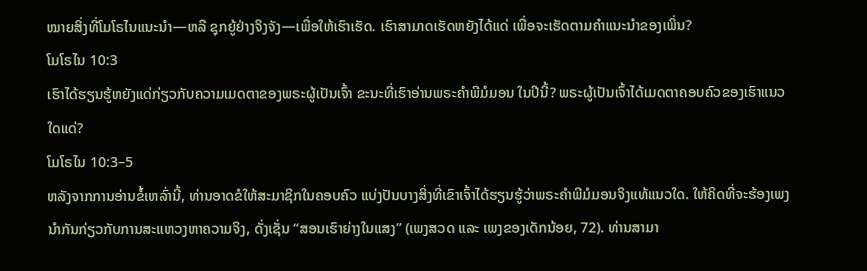ໝາຍສິ່ງທີ່ໂມໂຣໄນແນະນຳ—ຫລື ຊຸກຍູ້ຢ່າງຈິງຈັງ—ເພື່ອໃຫ້ເຮົາເຮັດ. ເຮົາສາມາດເຮັດຫຍັງໄດ້ແດ່ ເພື່ອຈະເຮັດຕາມຄຳແນະນຳຂອງເພິ່ນ?
ໂມໂຣໄນ 10:3
ເຮົາໄດ້ຮຽນຮູ້ຫຍັງແດ່ກ່ຽວກັບຄວາມເມດຕາຂອງພຣະຜູ້ເປັນເຈົ້າ ຂະນະທີ່ເຮົາອ່ານພຣະຄຳພີມໍມອນ ໃນປີນີ້? ພຣະຜູ້ເປັນເຈົ້າໄດ້ເມດຕາຄອບຄົວຂອງເຮົາແນວໃດແດ່?
ໂມໂຣໄນ 10:3–5
ຫລັງຈາກການອ່ານຂໍ້ເຫລົ່ານີ້, ທ່ານອາດຂໍໃຫ້ສະມາຊິກໃນຄອບຄົວ ແບ່ງປັນບາງສິ່ງທີ່ເຂົາເຈົ້າໄດ້ຮຽນຮູ້ວ່າພຣະຄຳພີມໍມອນຈິງແທ້ແນວໃດ. ໃຫ້ຄິດທີ່ຈະຮ້ອງເພງນຳກັນກ່ຽວກັບການສະແຫວງຫາຄວາມຈິງ, ດັ່ງເຊັ່ນ “ສອນເຮົາຍ່າງໃນແສງ” (ເພງສວດ ແລະ ເພງຂອງເດັກນ້ອຍ, 72). ທ່ານສາມາ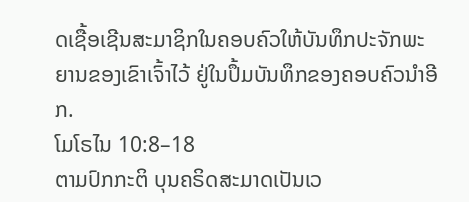ດເຊື້ອເຊີນສະມາຊິກໃນຄອບຄົວໃຫ້ບັນທຶກປະຈັກພະຍານຂອງເຂົາເຈົ້າໄວ້ ຢູ່ໃນປຶ້ມບັນທຶກຂອງຄອບຄົວນຳອີກ.
ໂມໂຣໄນ 10:8–18
ຕາມປົກກະຕິ ບຸນຄຣິດສະມາດເປັນເວ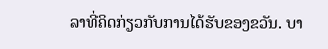ລາທີ່ຄິດກ່ຽວກັບການໄດ້ຮັບຂອງຂວັນ. ບາ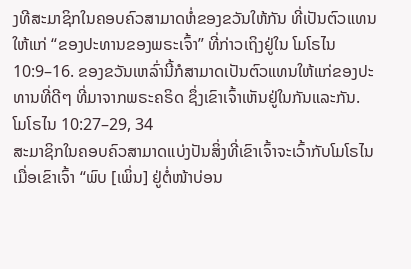ງທີສະມາຊິກໃນຄອບຄົວສາມາດຫໍ່ຂອງຂວັນໃຫ້ກັນ ທີ່ເປັນຕົວແທນໃຫ້ແກ່ “ຂອງປະທານຂອງພຣະເຈົ້າ” ທີ່ກ່າວເຖິງຢູ່ໃນ ໂມໂຣໄນ 10:9–16. ຂອງຂວັນເຫລົ່ານີ້ກໍສາມາດເປັນຕົວແທນໃຫ້ແກ່ຂອງປະທານທີ່ດີໆ ທີ່ມາຈາກພຣະຄຣິດ ຊຶ່ງເຂົາເຈົ້າເຫັນຢູ່ໃນກັນແລະກັນ.
ໂມໂຣໄນ 10:27–29, 34
ສະມາຊິກໃນຄອບຄົວສາມາດແບ່ງປັນສິ່ງທີ່ເຂົາເຈົ້າຈະເວົ້າກັບໂມໂຣໄນ ເມື່ອເຂົາເຈົ້າ “ພົບ [ເພິ່ນ] ຢູ່ຕໍ່ໜ້າບ່ອນ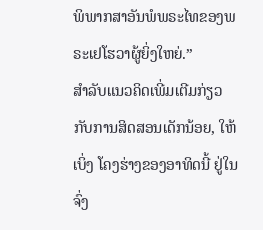ພິພາກສາອັນພໍພຣະໄທຂອງພຣະເຢໂຮວາຜູ້ຍິ່ງໃຫຍ່.”
ສຳລັບແນວຄິດເພີ່ມເຕີມກ່ຽວກັບການສິດສອນເດັກນ້ອຍ, ໃຫ້ເບິ່ງ ໂຄງຮ່າງຂອງອາທິດນີ້ ຢູ່ໃນ ຈົ່ງ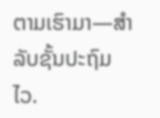ຕາມເຮົາມາ—ສຳລັບຊັ້ນປະຖົມໄວ.